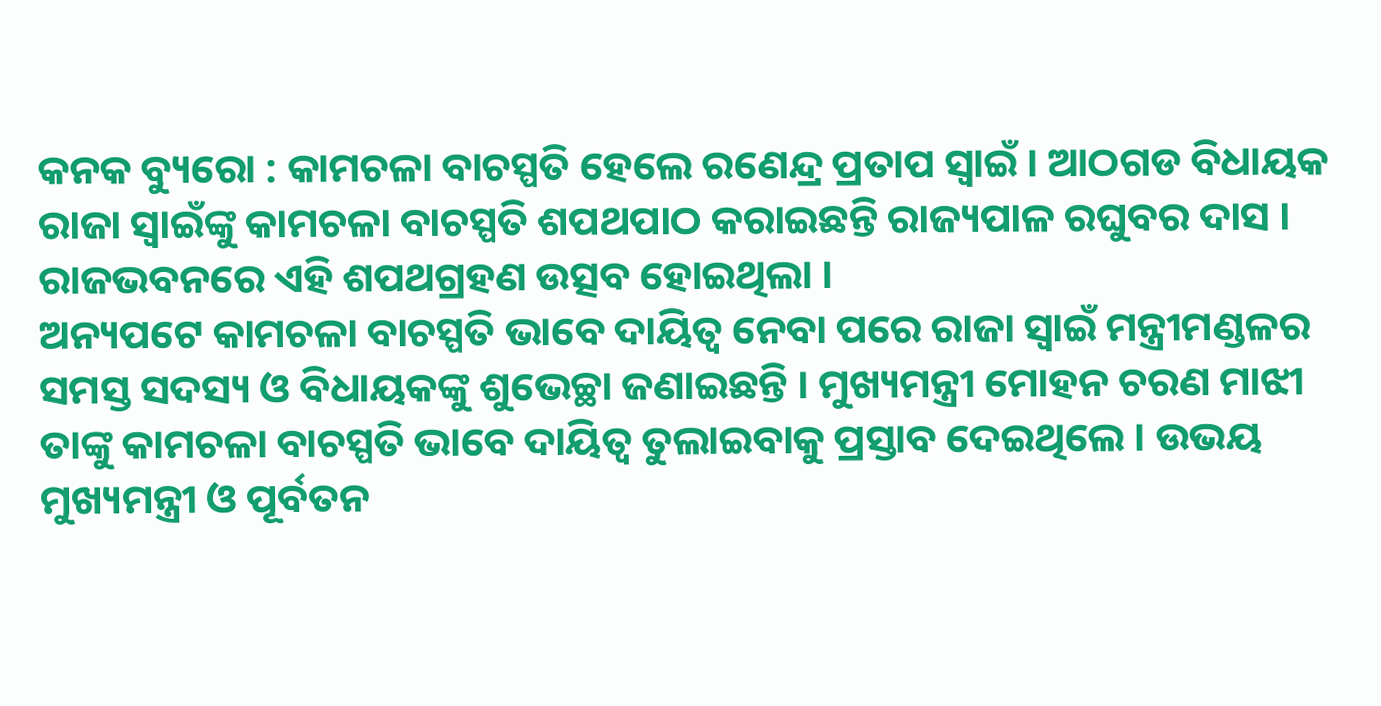କନକ ବ୍ୟୁରୋ : କାମଚଳା ବାଚସ୍ପତି ହେଲେ ରଣେନ୍ଦ୍ର ପ୍ରତାପ ସ୍ୱାଇଁ । ଆଠଗଡ ବିଧାୟକ ରାଜା ସ୍ୱାଇଁଙ୍କୁ କାମଚଳା ବାଚସ୍ପତି ଶପଥପାଠ କରାଇଛନ୍ତି ରାଜ୍ୟପାଳ ରଘୁବର ଦାସ । ରାଜଭବନରେ ଏହି ଶପଥଗ୍ରହଣ ଉତ୍ସବ ହୋଇଥିଲା ।
ଅନ୍ୟପଟେ କାମଚଳା ବାଚସ୍ପତି ଭାବେ ଦାୟିତ୍ୱ ନେବା ପରେ ରାଜା ସ୍ୱାଇଁ ମନ୍ତ୍ରୀମଣ୍ଡଳର ସମସ୍ତ ସଦସ୍ୟ ଓ ବିଧାୟକଙ୍କୁ ଶୁଭେଚ୍ଛା ଜଣାଇଛନ୍ତି । ମୁଖ୍ୟମନ୍ତ୍ରୀ ମୋହନ ଚରଣ ମାଝୀ ତାଙ୍କୁ କାମଚଳା ବାଚସ୍ପତି ଭାବେ ଦାୟିତ୍ୱ ତୁଲାଇବାକୁ ପ୍ରସ୍ତାବ ଦେଇଥିଲେ । ଉଭୟ ମୁଖ୍ୟମନ୍ତ୍ରୀ ଓ ପୂର୍ବତନ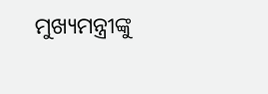ମୁଖ୍ୟମନ୍ତ୍ରୀଙ୍କୁ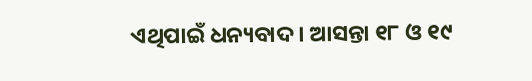ଏଥିପାଇଁ ଧନ୍ୟବାଦ । ଆସନ୍ତା ୧୮ ଓ ୧୯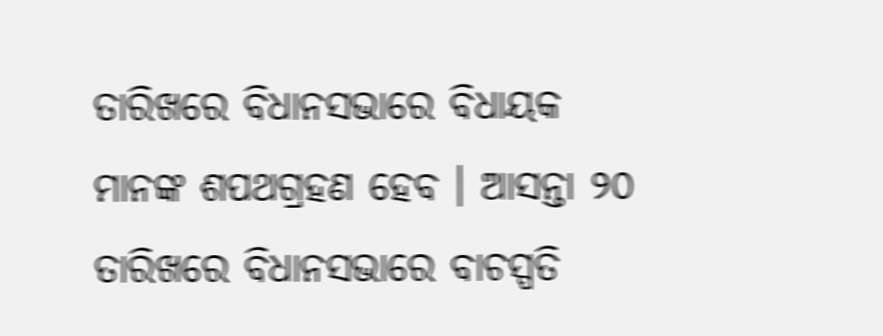ତାରିଖରେ ବିଧାନସଭାରେ ବିଧାୟକ ମାନଙ୍କ ଶପଥଗ୍ରହଣ ହେବ । ଆସନ୍ତା ୨୦ ତାରିଖରେ ବିଧାନସଭାରେ ବାଚସ୍ପତି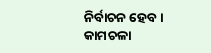ନିର୍ବାଚନ ହେବ । କାମଚଳା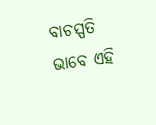ବାଚସ୍ପତି ଭାବେ ଏହି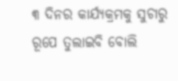୩ ଦିନର କାର୍ଯ୍ୟକ୍ରମକୁ ସୁଚାରୁ ରୂପେ ତୁଲାଇବି ବୋଲି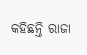କହିଛନ୍ତି ରାଜା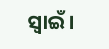ସ୍ୱାଇଁ ।